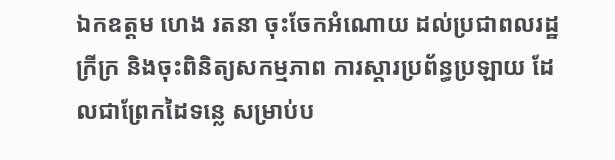ឯកឧត្តម ហេង រតនា ចុះចែកអំណោយ ដល់ប្រជាពលរដ្ឋក្រីក្រ និងចុះពិនិត្យសកម្មភាព ការស្តារប្រព័ន្ធប្រឡាយ ដែលជាព្រែកដៃទន្លេ សម្រាប់ប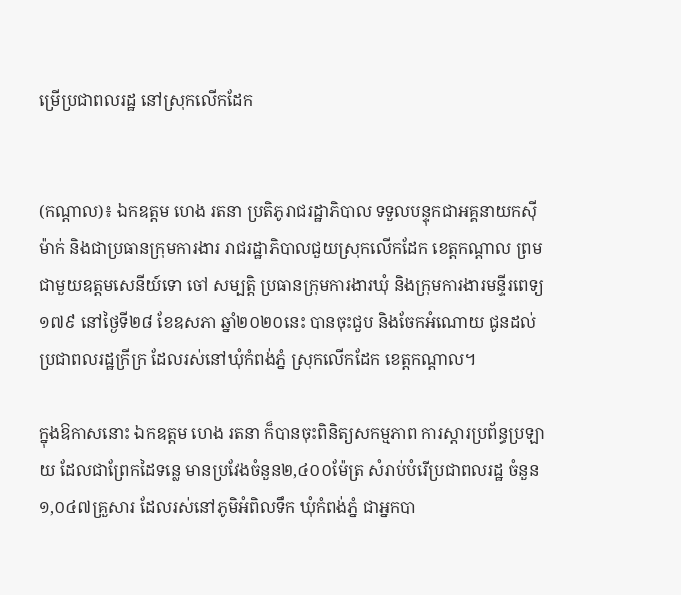ម្រើប្រជាពលរដ្ឋ នៅស្រុកលើកដែក


(កណ្ដាល)៖ ឯកឧត្តម ហេង រតនា ប្រតិភូរាជរដ្ឋាភិបាល ទទួលបន្ទុកជាអគ្គនាយកស៊ីម៉ាក់ និងជាប្រធានក្រុមការងារ រាជរដ្ឋាភិបាលជួយស្រុកលើកដែក ខេត្តកណ្តាល ព្រមជាមួយឧត្តមសេនីយ៍ទោ ចៅ សម្បតិ្ត ប្រធានក្រុមការងារឃុំ និងក្រុមការងារមន្ទីរពេទ្យ ១៧៩ នៅថ្ងៃទី២៨ ខែឧសភា ឆ្នាំ២០២០នេះ បានចុះជួប និងចែកអំណោយ ជូនដល់ប្រជាពលរដ្ឋក្រីក្រ ដែលរស់នៅឃុំកំពង់ភ្នំ ស្រុកលើកដែក ខេត្តកណ្តាល។

ក្នុងឱកាសនោះ ឯកឧត្តម ហេង រតនា ក៏បានចុះពិនិត្យសកម្មភាព ការស្តារប្រព័ន្ធប្រឡាយ ដែលជាព្រែកដៃទន្លេ មានប្រវែងចំនួន២,៤០០ម៉ែត្រ សំរាប់បំរើប្រជាពលរដ្ឋ ចំនួន ១,០៤៧គ្រួសារ ដែលរស់នៅភូមិអំពិលទឹក ឃុំកំពង់ភ្នំ ជាអ្នកបា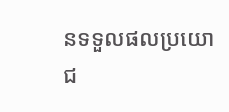នទទួលផលប្រយោជ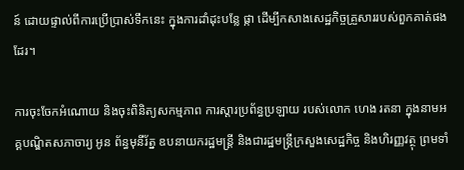ន៍ ដោយផ្ទាល់ពីការប្រើប្រាស់ទឹកនេះ ក្នុងការដាំដុះបន្លែ ផ្កា ដើម្បីកសាងសេដ្ឋកិច្ចគ្រួសាររបស់ពួកគាត់ផងដែរ។

ការចុះចែកអំណោយ និងចុះពិនិត្យសកម្មភាព ការស្តារប្រព័ន្ធប្រឡាយ របស់លោក ហេង រតនា ក្នុងនាមអគ្គបណ្ឌិតសភាចារ្យ អូន ព័ន្ធមុនីរ័ត្ន ឧបនាយករដ្ឋមន្ត្រី និងជារដ្ឋមន្ត្រីក្រសួងសេដ្ឋកិច្ច និងហិរញ្ញវត្ថុ ព្រមទាំ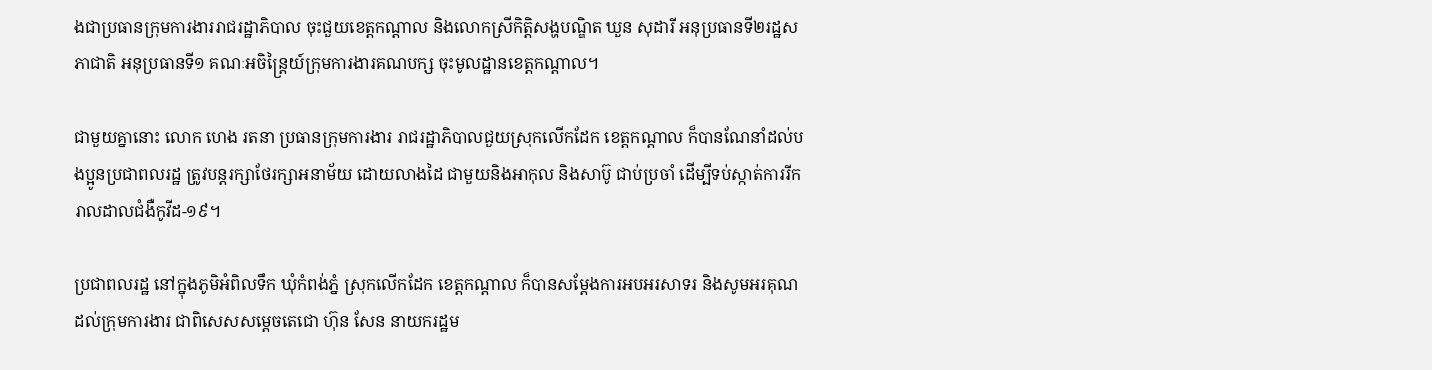ងជាប្រធានក្រុមការងាររាជរដ្ឋាភិបាល ចុះជួយខេត្តកណ្តាល និងលោកស្រីកិត្តិសង្ហបណ្ឌិត ឃួន សុដារី អនុប្រធានទី២រដ្ឋសភាជាតិ អនុប្រធានទី១ គណៈអចិន្រ្តៃយ៍ក្រុមការងារគណបក្ស ចុះមូលដ្ឋានខេត្តកណ្តាល។

ជាមួយគ្នានោះ លោក ហេង រតនា ប្រធានក្រុមការងារ រាជរដ្ឋាភិបាលជួយស្រុកលើកដែក ខេត្តកណ្តាល ក៏បានណែនាំដល់បងប្អូនប្រជាពលរដ្ឋ ត្រូវបន្ដរក្សាថែរក្សាអនាម័យ ដោយលាងដៃ ជាមួយនិងអាកុល និងសាប៊ូ ជាប់ប្រចាំ ដើម្បីទប់ស្កាត់ការរីករាលដាលជំងឺកូវីដ-១៩។

ប្រជាពលរដ្ឋ នៅក្នុងភូមិអំពិលទឹក ឃុំកំពង់ភ្នំ ស្រុកលើកដែក ខេត្តកណ្តាល ក៏បានសម្ដែងការអបអរសាទរ និងសូមអរគុណដល់ក្រុមការងារ ជាពិសេសសម្ដេចតេជោ ហ៊ុន សែន នាយករដ្ឋម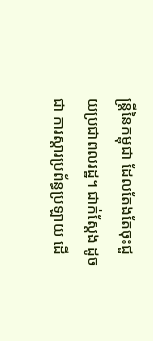ន្ដ្រីនៃកម្ពុជា ដែលតែងតែចុះជួយប្រជាពលរដ្ឋ។ ជាក់ស្ដែង ដូចជា ការស្តារប្រព័ន្ធប្រឡាយ ដើ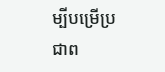ម្បីបម្រើប្រជាព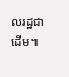លរដ្ឋជាដើម៕